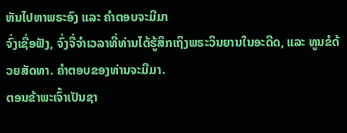ຫັນໄປຫາພຣະອົງ ແລະ ຄຳຕອບຈະມີມາ
ຈົ່ງເຊື່ອຟັງ, ຈົ່ງຈື່ຈຳເວລາທີ່ທ່ານໄດ້ຮູ້ສຶກເຖິງພຣະວິນຍານໃນອະດີດ, ແລະ ທູນຂໍດ້ວຍສັດທາ. ຄຳຕອບຂອງທ່ານຈະມີມາ.
ຕອນຂ້າພະເຈົ້າເປັນຊາ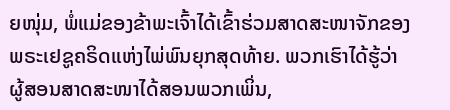ຍໜຸ່ມ, ພໍ່ແມ່ຂອງຂ້າພະເຈົ້າໄດ້ເຂົ້າຮ່ວມສາດສະໜາຈັກຂອງພຣະເຢຊູຄຣິດແຫ່ງໄພ່ພົນຍຸກສຸດທ້າຍ. ພວກເຮົາໄດ້ຮູ້ວ່າຜູ້ສອນສາດສະໜາໄດ້ສອນພວກເພິ່ນ,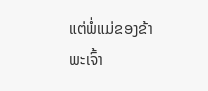ແຕ່ພໍ່ແມ່ຂອງຂ້າພະເຈົ້າ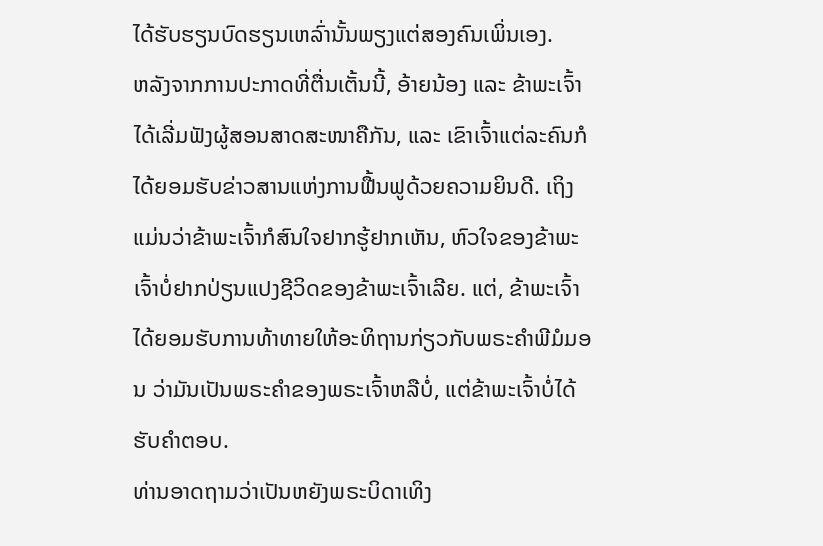ໄດ້ຮັບຮຽນບົດຮຽນເຫລົ່ານັ້ນພຽງແຕ່ສອງຄົນເພິ່ນເອງ.
ຫລັງຈາກການປະກາດທີ່ຕື່ນເຕັ້ນນີ້, ອ້າຍນ້ອງ ແລະ ຂ້າພະເຈົ້າໄດ້ເລີ່ມຟັງຜູ້ສອນສາດສະໜາຄືກັນ, ແລະ ເຂົາເຈົ້າແຕ່ລະຄົນກໍໄດ້ຍອມຮັບຂ່າວສານແຫ່ງການຟື້ນຟູດ້ວຍຄວາມຍິນດີ. ເຖິງແມ່ນວ່າຂ້າພະເຈົ້າກໍສົນໃຈຢາກຮູ້ຢາກເຫັນ, ຫົວໃຈຂອງຂ້າພະເຈົ້າບໍ່ຢາກປ່ຽນແປງຊີວິດຂອງຂ້າພະເຈົ້າເລີຍ. ແຕ່, ຂ້າພະເຈົ້າໄດ້ຍອມຮັບການທ້າທາຍໃຫ້ອະທິຖານກ່ຽວກັບພຣະຄຳພີມໍມອນ ວ່າມັນເປັນພຣະຄຳຂອງພຣະເຈົ້າຫລືບໍ່, ແຕ່ຂ້າພະເຈົ້າບໍ່ໄດ້ຮັບຄຳຕອບ.
ທ່ານອາດຖາມວ່າເປັນຫຍັງພຣະບິດາເທິງ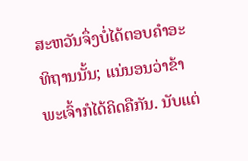ສະຫວັນຈຶ່ງບໍ່ໄດ້ຕອບຄຳອະທິຖານນັ້ນ; ແນ່ນອນວ່າຂ້າພະເຈົ້າກໍໄດ້ຄິດຄືກັນ. ນັບແຕ່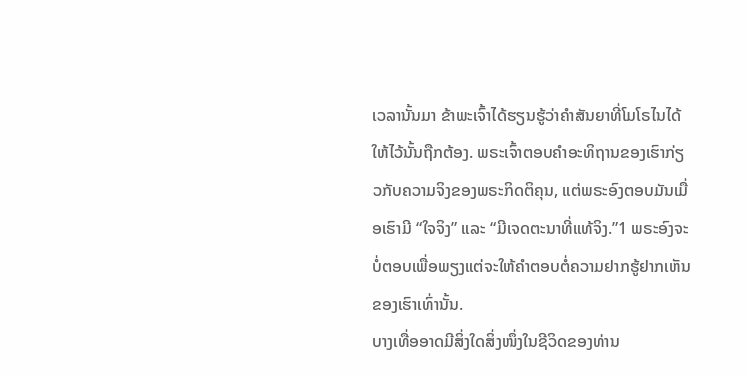ເວລານັ້ນມາ ຂ້າພະເຈົ້າໄດ້ຮຽນຮູ້ວ່າຄຳສັນຍາທີ່ໂມໂຣໄນໄດ້ໃຫ້ໄວ້ນັ້ນຖືກຕ້ອງ. ພຣະເຈົ້າຕອບຄຳອະທິຖານຂອງເຮົາກ່ຽວກັບຄວາມຈິງຂອງພຣະກິດຕິຄຸນ, ແຕ່ພຣະອົງຕອບມັນເມື່ອເຮົາມີ “ໃຈຈິງ” ແລະ “ມີເຈດຕະນາທີ່ແທ້ຈິງ.”1 ພຣະອົງຈະບໍ່ຕອບເພື່ອພຽງແຕ່ຈະໃຫ້ຄຳຕອບຕໍ່ຄວາມຢາກຮູ້ຢາກເຫັນຂອງເຮົາເທົ່ານັ້ນ.
ບາງເທື່ອອາດມີສິ່ງໃດສິ່ງໜຶ່ງໃນຊີວິດຂອງທ່ານ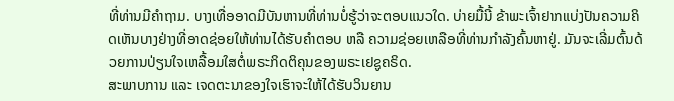ທີ່ທ່ານມີຄຳຖາມ. ບາງເທື່ອອາດມີບັນຫານທີ່ທ່ານບໍ່ຮູ້ວ່າຈະຕອບແນວໃດ. ບ່າຍມື້ນີ້ ຂ້າພະເຈົ້າຢາກແບ່ງປັນຄວາມຄິດເຫັນບາງຢ່າງທີ່ອາດຊ່ອຍໃຫ້ທ່ານໄດ້ຮັບຄຳຕອບ ຫລື ຄວາມຊ່ອຍເຫລືອທີ່ທ່ານກຳລັງຄົ້ນຫາຢູ່. ມັນຈະເລີ່ມຕົ້ນດ້ວຍການປ່ຽນໃຈເຫລື້ອມໃສຕໍ່ພຣະກິດຕິຄຸນຂອງພຣະເຢຊູຄຣິດ.
ສະພາບການ ແລະ ເຈດຕະນາຂອງໃຈເຮົາຈະໃຫ້ໄດ້ຮັບວິນຍານ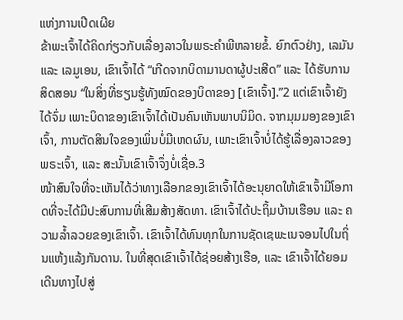ແຫ່ງການເປີດເຜີຍ
ຂ້າພະເຈົ້າໄດ້ຄິດກ່ຽວກັບເລື່ອງລາວໃນພຣະຄຳພີຫລາຍຂໍ້. ຍົກຕົວຢ່າງ, ເລມັນ ແລະ ເລມູເອນ, ເຂົາເຈົ້າໄດ້ “ເກີດຈາກບິດາມານດາຜູ້ປະເສີດ” ແລະ ໄດ້ຮັບການສິດສອນ “ໃນສິ່ງທີ່ຮຽນຮູ້ທັງໝົດຂອງບິດາຂອງ [ເຂົາເຈົ້າ].”2 ແຕ່ເຂົາເຈົ້າຍັງໄດ້ຈົ່ມ ເພາະບິດາຂອງເຂົາເຈົ້າໄດ້ເປັນຄົນເຫັນພາບນິມິດ. ຈາກມຸມມອງຂອງເຂົາເຈົ້າ, ການຕັດສິນໃຈຂອງເພິ່ນບໍ່ມີເຫດຜົນ, ເພາະເຂົາເຈົ້າບໍ່ໄດ້ຮູ້ເລື່ອງລາວຂອງພຣະເຈົ້າ, ແລະ ສະນັ້ນເຂົາເຈົ້າຈຶ່ງບໍ່ເຊື່ອ.3
ໜ້າສົນໃຈທີ່ຈະເຫັນໄດ້ວ່າທາງເລືອກຂອງເຂົາເຈົ້າໄດ້ອະນຸຍາດໃຫ້ເຂົາເຈົ້າມີໂອກາດທີ່ຈະໄດ້ມີປະສົບການທີ່ເສີມສ້າງສັດທາ. ເຂົາເຈົ້າໄດ້ປະຖິ້ມບ້ານເຮືອນ ແລະ ຄວາມລ້ຳລວຍຂອງເຂົາເຈົ້າ. ເຂົາເຈົ້າໄດ້ທົນທຸກໃນການຊັດເຊພະເນຈອນໄປໃນຖິ່ນແຫ້ງແລ້ງກັນດານ. ໃນທີ່ສຸດເຂົາເຈົ້າໄດ້ຊ່ອຍສ້າງເຮືອ, ແລະ ເຂົາເຈົ້າໄດ້ຍອມເດີນທາງໄປສູ່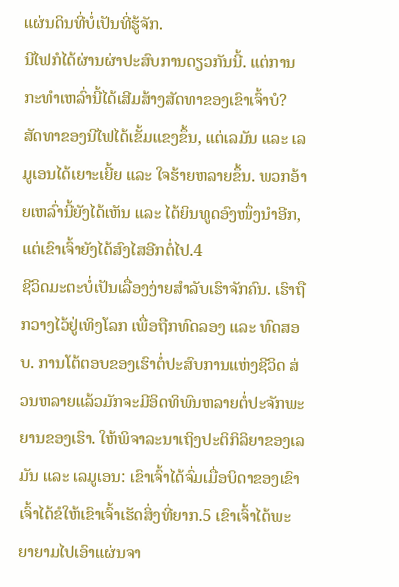ແຜ່ນດິນທີ່ບໍ່ເປັນທີ່ຮູ້ຈັກ.
ນີໄຟກໍໄດ້ຜ່ານຜ່າປະສົບການດຽວກັນນີ້. ແຕ່ການກະທຳເຫລົ່ານີ້ໄດ້ເສີມສ້າງສັດທາຂອງເຂົາເຈົ້າບໍ? ສັດທາຂອງນີໄຟໄດ້ເຂັ້ມແຂງຂຶ້ນ, ແຕ່ເລມັນ ແລະ ເລມູເອນໄດ້ເຍາະເຍີ້ຍ ແລະ ໃຈຮ້າຍຫລາຍຂຶ້ນ. ພວກອ້າຍເຫລົ່ານີ້ຍັງໄດ້ເຫັນ ແລະ ໄດ້ຍິນທູດອົງໜຶ່ງນຳອີກ, ແຕ່ເຂົາເຈົ້າຍັງໄດ້ສົງໄສອີກຕໍ່ໄປ.4
ຊີວິດມະຕະບໍ່ເປັນເລື່ອງງ່າຍສຳລັບເຮົາຈັກຄົນ. ເຮົາຖືກວາງໄວ້ຢູ່ເທິງໂລກ ເພື່ອຖືກທົດລອງ ແລະ ທົດສອບ. ການໂຕ້ຕອບຂອງເຮົາຕໍ່ປະສົບການແຫ່ງຊີວິດ ສ່ວນຫລາຍແລ້ວມັກຈະມີອິດທິພົນຫລາຍຕໍ່ປະຈັກພະຍານຂອງເຮົາ. ໃຫ້ພິຈາລະນາເຖິງປະຕິກິລິຍາຂອງເລມັນ ແລະ ເລມູເອນ: ເຂົາເຈົ້າໄດ້ຈົ່ມເມື່ອບິດາຂອງເຂົາເຈົ້າໄດ້ຂໍໃຫ້ເຂົາເຈົ້າເຮັດສິ່ງທີ່ຍາກ.5 ເຂົາເຈົ້າໄດ້ພະຍາຍາມໄປເອົາແຜ່ນຈາ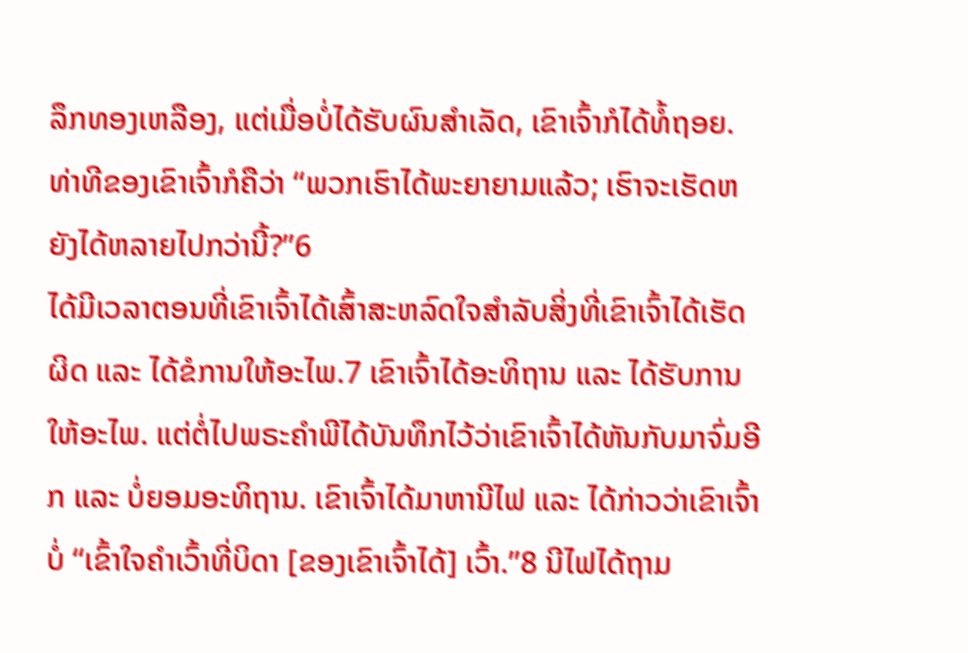ລຶກທອງເຫລືອງ, ແຕ່ເມື່ອບໍ່ໄດ້ຮັບຜົນສຳເລັດ, ເຂົາເຈົ້າກໍໄດ້ທໍ້ຖອຍ. ທ່າທີຂອງເຂົາເຈົ້າກໍຄືວ່າ “ພວກເຮົາໄດ້ພະຍາຍາມແລ້ວ; ເຮົາຈະເຮັດຫຍັງໄດ້ຫລາຍໄປກວ່ານີ້?”6
ໄດ້ມີເວລາຕອນທີ່ເຂົາເຈົ້າໄດ້ເສົ້າສະຫລົດໃຈສຳລັບສິ່ງທີ່ເຂົາເຈົ້າໄດ້ເຮັດຜິດ ແລະ ໄດ້ຂໍການໃຫ້ອະໄພ.7 ເຂົາເຈົ້າໄດ້ອະທິຖານ ແລະ ໄດ້ຮັບການໃຫ້ອະໄພ. ແຕ່ຕໍ່ໄປພຣະຄຳພີໄດ້ບັນທຶກໄວ້ວ່າເຂົາເຈົ້າໄດ້ຫັນກັບມາຈົ່ມອີກ ແລະ ບໍ່ຍອມອະທິຖານ. ເຂົາເຈົ້າໄດ້ມາຫານີໄຟ ແລະ ໄດ້ກ່າວວ່າເຂົາເຈົ້າບໍ່ “ເຂົ້າໃຈຄຳເວົ້າທີ່ບິດາ [ຂອງເຂົາເຈົ້າໄດ້] ເວົ້າ.”8 ນີໄຟໄດ້ຖາມ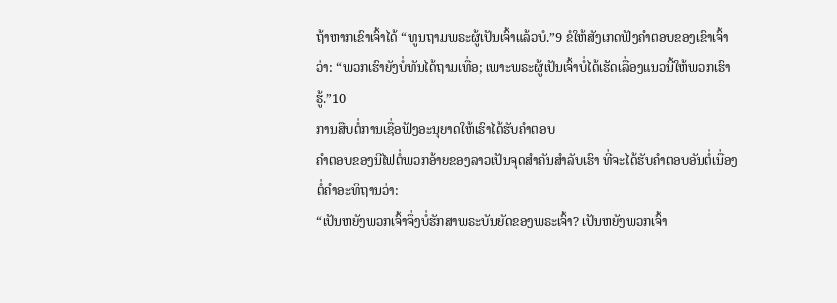ຖ້າຫາກເຂົາເຈົ້າໄດ້ “ທູນຖາມພຣະຜູ້ເປັນເຈົ້າແລ້ວບໍ.”9 ຂໍໃຫ້ສັງເກດຟັງຄຳຕອບຂອງເຂົາເຈົ້າວ່າ: “ພວກເຮົາຍັງບໍ່ທັນໄດ້ຖາມເທື່ອ; ເພາະພຣະຜູ້ເປັນເຈົ້າບໍ່ໄດ້ເຮັດເລື່ອງແນວນີ້ໃຫ້ພວກເຮົາຮູ້.”10
ການສືບຕໍ່ການເຊື່ອຟັງອະນຸຍາດໃຫ້ເຮົາໄດ້ຮັບຄຳຕອບ
ຄຳຕອບຂອງນີໄຟຕໍ່ພວກອ້າຍຂອງລາວເປັນຈຸດສຳຄັນສຳລັບເຮົາ ທີ່ຈະໄດ້ຮັບຄຳຕອບອັນຕໍ່ເນື່ອງຕໍ່ຄຳອະທິຖານວ່າ:
“ເປັນຫຍັງພວກເຈົ້າຈຶ່ງບໍ່ຮັກສາພຣະບັນຍັດຂອງພຣະເຈົ້າ? ເປັນຫຍັງພວກເຈົ້າ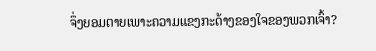ຈຶ່ງຍອມຕາຍເພາະຄວາມແຂງກະດ້າງຂອງໃຈຂອງພວກເຈົ້າ?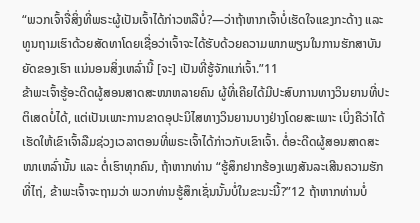“ພວກເຈົ້າຈື່ສິ່ງທີ່ພຣະຜູ້ເປັນເຈົ້າໄດ້ກ່າວຫລືບໍ່?—ວ່າຖ້າຫາກເຈົ້າບໍ່ເຮັດໃຈແຂງກະດ້າງ ແລະ ທູນຖາມເຮົາດ້ວຍສັດທາໂດຍເຊື່ອວ່າເຈົ້າຈະໄດ້ຮັບດ້ວຍຄວາມພາກພຽນໃນການຮັກສາບັນຍັດຂອງເຮົາ ແນ່ນອນສິ່ງເຫລົ່ານີ້ [ຈະ] ເປັນທີ່ຮູ້ຈັກແກ່ເຈົ້າ.”11
ຂ້າພະເຈົ້າຮູ້ອະດີດຜູ້ສອນສາດສະໜາຫລາຍຄົນ ຜູ້ທີ່ເຄີຍໄດ້ມີປະສົບການທາງວິນຍານທີ່ປະຕິເສດບໍ່ໄດ້, ແຕ່ເປັນເພາະການຂາດອຸປະນິໄສທາງວິນຍານບາງຢ່າງໂດຍສະເພາະ ເບິ່ງຄືວ່າໄດ້ເຮັດໃຫ້ເຂົາເຈົ້າລືມຊ່ວງເວລາຕອນທີ່ພຣະເຈົ້າໄດ້ກ່າວກັບເຂົາເຈົ້າ. ຕໍ່ອະດີດຜູ້ສອນສາດສະໜາເຫລົ່ານັ້ນ ແລະ ຕໍ່ເຮົາທຸກຄົນ, ຖ້າຫາກທ່ານ “ຮູ້ສຶກຢາກຮ້ອງເພງສັນລະເສີນຄວາມຮັກທີ່ໄຖ່, ຂ້າພະເຈົ້າຈະຖາມວ່າ ພວກທ່ານຮູ້ສຶກເຊັ່ນນັ້ນບໍ່ໃນຂະນະນີ້?”12 ຖ້າຫາກທ່ານບໍ່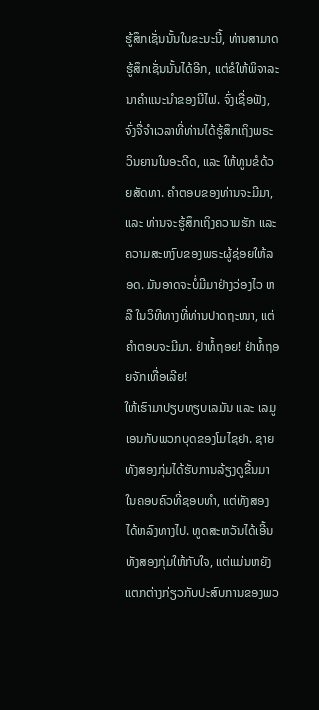ຮູ້ສຶກເຊັ່ນນັ້ນໃນຂະນະນີ້, ທ່ານສາມາດຮູ້ສຶກເຊັ່ນນັ້ນໄດ້ອີກ, ແຕ່ຂໍໃຫ້ພິຈາລະນາຄຳແນະນຳຂອງນີໄຟ. ຈົ່ງເຊື່ອຟັງ, ຈົ່ງຈື່ຈຳເວລາທີ່ທ່ານໄດ້ຮູ້ສຶກເຖິງພຣະວິນຍານໃນອະດີດ, ແລະ ໃຫ້ທູນຂໍດ້ວຍສັດທາ. ຄຳຕອບຂອງທ່ານຈະມີມາ, ແລະ ທ່ານຈະຮູ້ສຶກເຖິງຄວາມຮັກ ແລະ ຄວາມສະຫງົບຂອງພຣະຜູ້ຊ່ອຍໃຫ້ລອດ. ມັນອາດຈະບໍ່ມີມາຢ່າງວ່ອງໄວ ຫລື ໃນວິທີທາງທີ່ທ່ານປາດຖະໜາ, ແຕ່ຄຳຕອບຈະມີມາ. ຢ່າທໍ້ຖອຍ! ຢ່າທໍ້ຖອຍຈັກເທື່ອເລີຍ!
ໃຫ້ເຮົາມາປຽບທຽບເລມັນ ແລະ ເລມູເອນກັບພວກບຸດຂອງໂມໄຊຢາ. ຊາຍທັງສອງກຸ່ມໄດ້ຮັບການລ້ຽງດູຂື້ນມາໃນຄອບຄົວທີ່ຊອບທຳ, ແຕ່ທັງສອງໄດ້ຫລົງທາງໄປ. ທູດສະຫວັນໄດ້ເອີ້ນທັງສອງກຸ່ມໃຫ້ກັບໃຈ, ແຕ່ແມ່ນຫຍັງແຕກຕ່າງກ່ຽວກັບປະສົບການຂອງພວ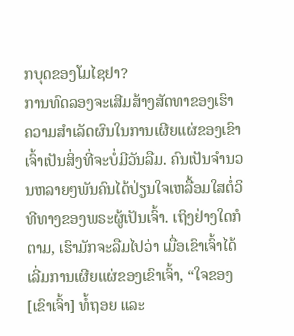ກບຸດຂອງໂມໄຊຢາ?
ການທົດລອງຈະເສີມສ້າງສັດທາຂອງເຮົາ
ຄວາມສຳເລັດຜົນໃນການເຜີຍແຜ່ຂອງເຂົາເຈົ້າເປັນສິ່ງທີ່ຈະບໍ່ມີວັນລືມ. ຄົນເປັນຈຳນວນຫລາຍໆພັນຄົນໄດ້ປ່ຽນໃຈເຫລື້ອມໃສຕໍ່ວິທີທາງຂອງພຣະຜູ້ເປັນເຈົ້າ. ເຖິງຢ່າງໃດກໍຕາມ, ເຮົາມັກຈະລືມໄປວ່າ ເມື່ອເຂົາເຈົ້າໄດ້ເລີ່ມການເຜີຍແຜ່ຂອງເຂົາເຈົ້າ, “ໃຈຂອງ [ເຂົາເຈົ້າ] ທໍ້ຖອຍ ແລະ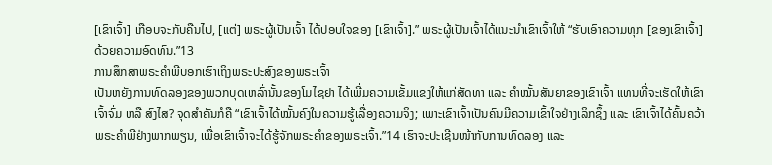[ເຂົາເຈົ້າ] ເກືອບຈະກັບຄືນໄປ, [ແຕ່] ພຣະຜູ້ເປັນເຈົ້າ ໄດ້ປອບໃຈຂອງ [ເຂົາເຈົ້າ].” ພຣະຜູ້ເປັນເຈົ້າໄດ້ແນະນຳເຂົາເຈົ້າໃຫ້ “ຮັບເອົາຄວາມທຸກ [ຂອງເຂົາເຈົ້າ] ດ້ວຍຄວາມອົດທົນ.”13
ການສຶກສາພຣະຄຳພີບອກເຮົາເຖິງພຣະປະສົງຂອງພຣະເຈົ້າ
ເປັນຫຍັງການທົດລອງຂອງພວກບຸດເຫລົ່ານັ້ນຂອງໂມໄຊຢາ ໄດ້ເພີ່ມຄວາມເຂັ້ມແຂງໃຫ້ແກ່ສັດທາ ແລະ ຄຳໝັ້ນສັນຍາຂອງເຂົາເຈົ້າ ແທນທີ່ຈະເຮັດໃຫ້ເຂົາເຈົ້າຈົ່ມ ຫລື ສົງໄສ? ຈຸດສຳຄັນກໍຄື “ເຂົາເຈົ້າໄດ້ໝັ້ນຄົງໃນຄວາມຮູ້ເລື່ອງຄວາມຈິງ; ເພາະເຂົາເຈົ້າເປັນຄົນມີຄວາມເຂົ້າໃຈຢ່າງເລິກຊຶ້ງ ແລະ ເຂົາເຈົ້າໄດ້ຄົ້ນຄວ້າພຣະຄຳພີຢ່າງພາກພຽນ, ເພື່ອເຂົາເຈົ້າຈະໄດ້ຮູ້ຈັກພຣະຄຳຂອງພຣະເຈົ້າ.”14 ເຮົາຈະປະເຊີນໜ້າກັບການທົດລອງ ແລະ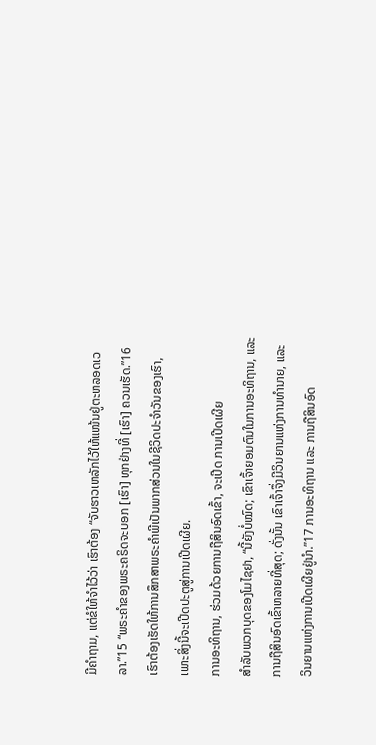ມີຄຳຖາມ, ແຕ່ຂໍໃຫ້ຈຳໄວ້ວ່າ ເຮົາຕ້ອງ “ຈັບຮາວເຫລັກໄວ້ໃຫ້ແໜ້ນຢູ່ຕະຫລອດເວລາ.”15 “ພຣະຄຳຂອງພຣະຄຣິດຈະບອກ [ເຮົາ] ທຸກຢ່າງທີ່ [ເຮົາ] ຄວນເຮັດ.”16 ເຮົາຕ້ອງເຮັດໃຫ້ການສຶກສາພຣະຄຳພີເປັນພາກສ່ວນໃນຊີວິດປະຈຳວັນຂອງເຮົາ, ເພາະສິ່ງນີ້ຈະເປີດປະຕູສູ່ການເປີດເຜີຍ.
ການອະທິຖານ, ຮ່ວມດ້ວຍການຖືສິນອົດເຂົ້າ, ຈະເປີດ ການເປີດເຜີຍ
ສຳລັບພວກບຸດຂອງໂມໄຊຢາ, “ນີ້ຍັງບໍ່ໝົດ; ເຂົາເຈົ້າຍອມຕົນໃນການອະທິຖານ, ແລະ ການຖືສິນອົດເຂົ້າຫລາຍທີ່ສຸດ; ດັ່ງນັ້ນ ເຂົາເຈົ້າຈຶ່ງມີວິນຍານແຫ່ງການທຳນາຍ, ແລະ ວິນຍານແຫ່ງການເປີດເຜີຍຢູ່ນຳ.”17 ການອະທິຖານ ແລະ ການຖືສິນອົດ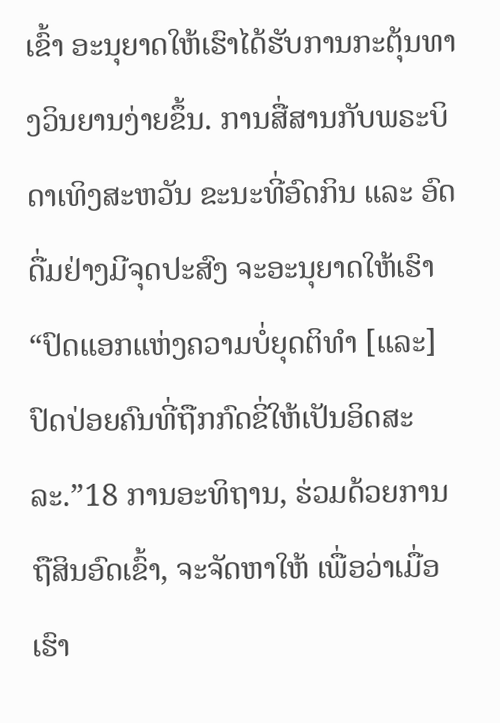ເຂົ້າ ອະນຸຍາດໃຫ້ເຮົາໄດ້ຮັບການກະຕຸ້ນທາງວິນຍານງ່າຍຂຶ້ນ. ການສື່ສານກັບພຣະບິດາເທິງສະຫວັນ ຂະນະທີ່ອົດກິນ ແລະ ອົດດື່ມຢ່າງມີຈຸດປະສົງ ຈະອະນຸຍາດໃຫ້ເຮົາ “ປົດແອກແຫ່ງຄວາມບໍ່ຍຸດຕິທຳ [ແລະ] ປົດປ່ອຍຄົນທີ່ຖືກກົດຂີ່ໃຫ້ເປັນອິດສະລະ.”18 ການອະທິຖານ, ຮ່ວມດ້ວຍການຖືສິນອົດເຂົ້າ, ຈະຈັດຫາໃຫ້ ເພື່ອວ່າເມື່ອເຮົາ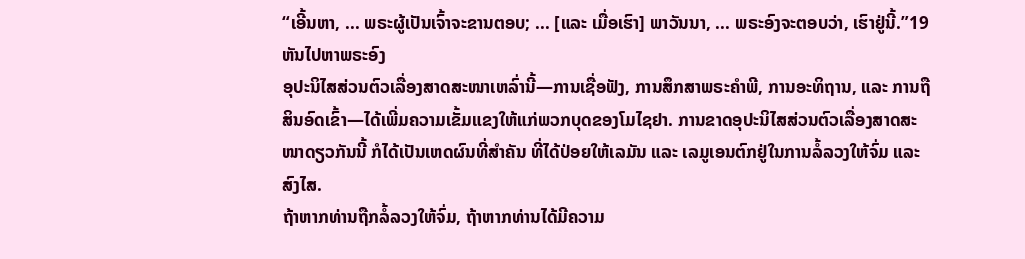“ເອີ້ນຫາ, ... ພຣະຜູ້ເປັນເຈົ້າຈະຂານຕອບ; ... [ແລະ ເມື່ອເຮົາ] ພາວັນນາ, ... ພຣະອົງຈະຕອບວ່າ, ເຮົາຢູ່ນີ້.”19
ຫັນໄປຫາພຣະອົງ
ອຸປະນິໄສສ່ວນຕົວເລື່ອງສາດສະໜາເຫລົ່ານີ້—ການເຊື່ອຟັງ, ການສຶກສາພຣະຄຳພີ, ການອະທິຖານ, ແລະ ການຖືສິນອົດເຂົ້າ—ໄດ້ເພີ່ມຄວາມເຂັ້ມແຂງໃຫ້ແກ່ພວກບຸດຂອງໂມໄຊຢາ. ການຂາດອຸປະນິໄສສ່ວນຕົວເລື່ອງສາດສະໜາດຽວກັນນີ້ ກໍໄດ້ເປັນເຫດຜົນທີ່ສຳຄັນ ທີ່ໄດ້ປ່ອຍໃຫ້ເລມັນ ແລະ ເລມູເອນຕົກຢູ່ໃນການລໍ້ລວງໃຫ້ຈົ່ມ ແລະ ສົງໄສ.
ຖ້າຫາກທ່ານຖືກລໍ້ລວງໃຫ້ຈົ່ມ, ຖ້າຫາກທ່ານໄດ້ມີຄວາມ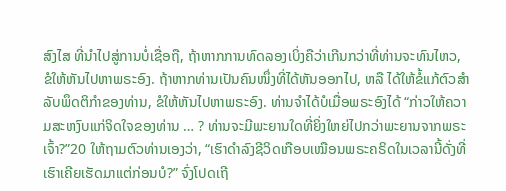ສົງໄສ ທີ່ນຳໄປສູ່ການບໍ່ເຊື່ອຖື, ຖ້າຫາກການທົດລອງເບິ່ງຄືວ່າເກີນກວ່າທີ່ທ່ານຈະທົນໄຫວ, ຂໍໃຫ້ຫັນໄປຫາພຣະອົງ. ຖ້າຫາກທ່ານເປັນຄົນໜຶ່ງທີ່ໄດ້ຫັນອອກໄປ, ຫລື ໄດ້ໃຫ້ຂໍ້ແກ້ຕົວສຳລັບພຶດຕິກຳຂອງທ່ານ, ຂໍໃຫ້ຫັນໄປຫາພຣະອົງ. ທ່ານຈຳໄດ້ບໍເມື່ອພຣະອົງໄດ້ “ກ່າວໃຫ້ຄວາມສະຫງົບແກ່ຈິດໃຈຂອງທ່ານ … ? ທ່ານຈະມີພະຍານໃດທີ່ຍິ່ງໃຫຍ່ໄປກວ່າພະຍານຈາກພຣະເຈົ້າ?”20 ໃຫ້ຖາມຕົວທ່ານເອງວ່າ, “ເຮົາດຳລົງຊີວິດເກືອບເໝືອນພຣະຄຣິດໃນເວລານີ້ດັ່ງທີ່ເຮົາເຄີຍເຮັດມາແຕ່ກ່ອນບໍ?” ຈົ່ງໂປດເຖີ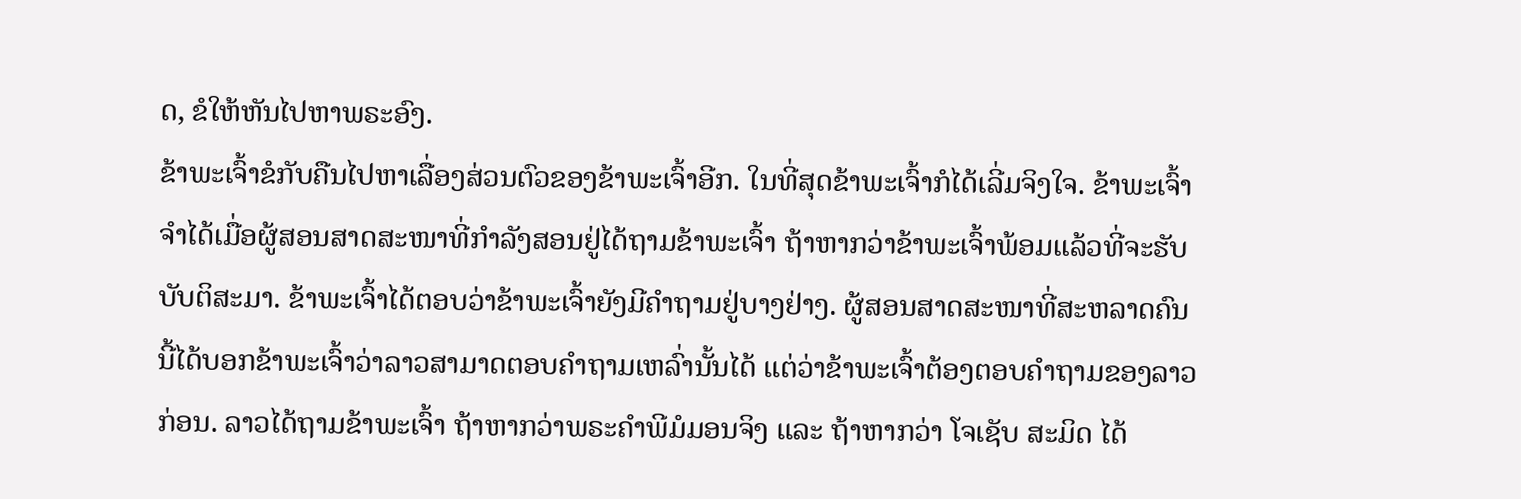ດ, ຂໍໃຫ້ຫັນໄປຫາພຣະອົງ.
ຂ້າພະເຈົ້າຂໍກັບຄືນໄປຫາເລື່ອງສ່ວນຕົວຂອງຂ້າພະເຈົ້າອີກ. ໃນທີ່ສຸດຂ້າພະເຈົ້າກໍໄດ້ເລີ່ມຈິງໃຈ. ຂ້າພະເຈົ້າຈຳໄດ້ເມື່ອຜູ້ສອນສາດສະໜາທີ່ກຳລັງສອນຢູ່ໄດ້ຖາມຂ້າພະເຈົ້າ ຖ້າຫາກວ່າຂ້າພະເຈົ້າພ້ອມແລ້ວທີ່ຈະຮັບບັບຕິສະມາ. ຂ້າພະເຈົ້າໄດ້ຕອບວ່າຂ້າພະເຈົ້າຍັງມີຄຳຖາມຢູ່ບາງຢ່າງ. ຜູ້ສອນສາດສະໜາທີ່ສະຫລາດຄົນນີ້ໄດ້ບອກຂ້າພະເຈົ້າວ່າລາວສາມາດຕອບຄຳຖາມເຫລົ່ານັ້ນໄດ້ ແຕ່ວ່າຂ້າພະເຈົ້າຕ້ອງຕອບຄຳຖາມຂອງລາວກ່ອນ. ລາວໄດ້ຖາມຂ້າພະເຈົ້າ ຖ້າຫາກວ່າພຣະຄຳພີມໍມອນຈິງ ແລະ ຖ້າຫາກວ່າ ໂຈເຊັບ ສະມິດ ໄດ້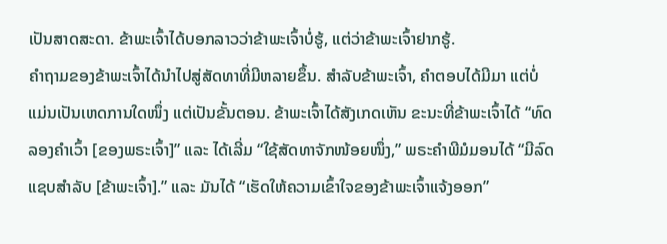ເປັນສາດສະດາ. ຂ້າພະເຈົ້າໄດ້ບອກລາວວ່າຂ້າພະເຈົ້າບໍ່ຮູ້, ແຕ່ວ່າຂ້າພະເຈົ້າຢາກຮູ້.
ຄຳຖາມຂອງຂ້າພະເຈົ້າໄດ້ນຳໄປສູ່ສັດທາທີ່ມີຫລາຍຂຶ້ນ. ສຳລັບຂ້າພະເຈົ້າ, ຄຳຕອບໄດ້ມີມາ ແຕ່ບໍ່ແມ່ນເປັນເຫດການໃດໜຶ່ງ ແຕ່ເປັນຂັ້ນຕອນ. ຂ້າພະເຈົ້າໄດ້ສັງເກດເຫັນ ຂະນະທີ່ຂ້າພະເຈົ້າໄດ້ “ທົດລອງຄຳເວົ້າ [ຂອງພຣະເຈົ້າ]” ແລະ ໄດ້ເລີ່ມ “ໃຊ້ສັດທາຈັກໜ້ອຍໜຶ່ງ,” ພຣະຄຳພີມໍມອນໄດ້ “ມີລົດແຊບສຳລັບ [ຂ້າພະເຈົ້າ].” ແລະ ມັນໄດ້ “ເຮັດໃຫ້ຄວາມເຂົ້າໃຈຂອງຂ້າພະເຈົ້າແຈ້ງອອກ”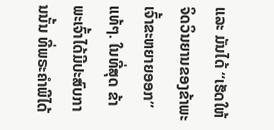ແລະ ມັນໄດ້ “ເຮັດໃຫ້ຈິດວິນຍານຂອງຂ້າພະເຈົ້າຂະຫຍາຍອອກ” ແທ້ໆ. ໃນທີ່ສຸດ ຂ້າພະເຈົ້າໄດ້ມີປະສົບການນັ້ນ ທີ່ພຣະຄຳພີໄດ້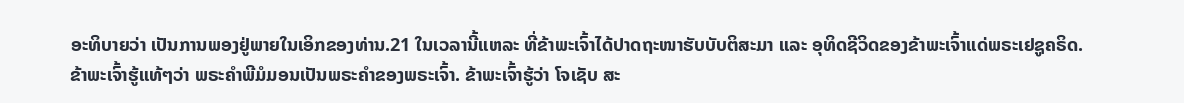ອະທິບາຍວ່າ ເປັນການພອງຢູ່ພາຍໃນເອິກຂອງທ່ານ.21 ໃນເວລານີ້ແຫລະ ທີ່ຂ້າພະເຈົ້າໄດ້ປາດຖະໜາຮັບບັບຕິສະມາ ແລະ ອຸທິດຊີວິດຂອງຂ້າພະເຈົ້າແດ່ພຣະເຢຊູຄຣິດ.
ຂ້າພະເຈົ້າຮູ້ແທ້ໆວ່າ ພຣະຄຳພີມໍມອນເປັນພຣະຄຳຂອງພຣະເຈົ້າ. ຂ້າພະເຈົ້າຮູ້ວ່າ ໂຈເຊັບ ສະ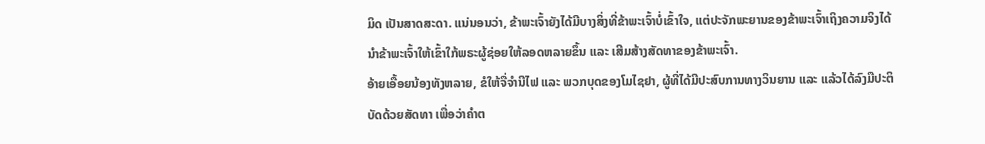ມິດ ເປັນສາດສະດາ. ແນ່ນອນວ່າ, ຂ້າພະເຈົ້າຍັງໄດ້ມີບາງສິ່ງທີ່ຂ້າພະເຈົ້າບໍ່ເຂົ້າໃຈ, ແຕ່ປະຈັກພະຍານຂອງຂ້າພະເຈົ້າເຖິງຄວາມຈິງໄດ້ນຳຂ້າພະເຈົ້າໃຫ້ເຂົ້າໃກ້ພຣະຜູ້ຊ່ອຍໃຫ້ລອດຫລາຍຂຶ້ນ ແລະ ເສີມສ້າງສັດທາຂອງຂ້າພະເຈົ້າ.
ອ້າຍເອື້ອຍນ້ອງທັງຫລາຍ, ຂໍໃຫ້ຈື່ຈຳນີໄຟ ແລະ ພວກບຸດຂອງໂມໄຊຢາ, ຜູ້ທີ່ໄດ້ມີປະສົບການທາງວິນຍານ ແລະ ແລ້ວໄດ້ລົງມືປະຕິບັດດ້ວຍສັດທາ ເພື່ອວ່າຄຳຕ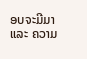ອບຈະມີມາ ແລະ ຄວາມ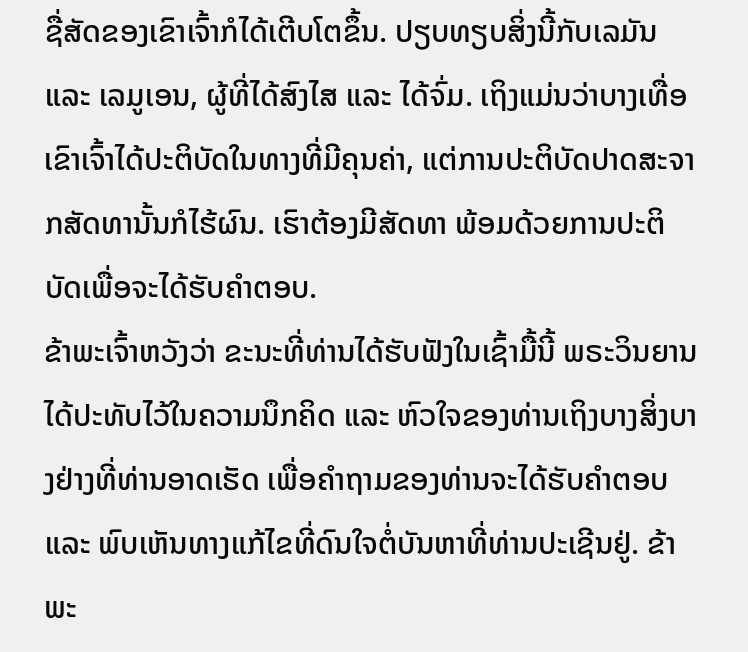ຊື່ສັດຂອງເຂົາເຈົ້າກໍໄດ້ເຕີບໂຕຂຶ້ນ. ປຽບທຽບສິ່ງນີ້ກັບເລມັນ ແລະ ເລມູເອນ, ຜູ້ທີ່ໄດ້ສົງໄສ ແລະ ໄດ້ຈົ່ມ. ເຖິງແມ່ນວ່າບາງເທື່ອເຂົາເຈົ້າໄດ້ປະຕິບັດໃນທາງທີ່ມີຄຸນຄ່າ, ແຕ່ການປະຕິບັດປາດສະຈາກສັດທານັ້ນກໍໄຮ້ຜົນ. ເຮົາຕ້ອງມີສັດທາ ພ້ອມດ້ວຍການປະຕິບັດເພື່ອຈະໄດ້ຮັບຄຳຕອບ.
ຂ້າພະເຈົ້າຫວັງວ່າ ຂະນະທີ່ທ່ານໄດ້ຮັບຟັງໃນເຊົ້າມື້ນີ້ ພຣະວິນຍານໄດ້ປະທັບໄວ້ໃນຄວາມນຶກຄິດ ແລະ ຫົວໃຈຂອງທ່ານເຖິງບາງສິ່ງບາງຢ່າງທີ່ທ່ານອາດເຮັດ ເພື່ອຄຳຖາມຂອງທ່ານຈະໄດ້ຮັບຄຳຕອບ ແລະ ພົບເຫັນທາງແກ້ໄຂທີ່ດົນໃຈຕໍ່ບັນຫາທີ່ທ່ານປະເຊີນຢູ່. ຂ້າພະ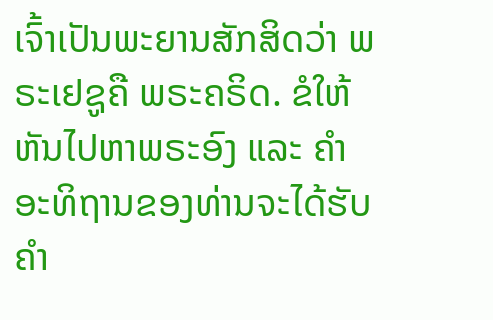ເຈົ້າເປັນພະຍານສັກສິດວ່າ ພຣະເຢຊູຄື ພຣະຄຣິດ. ຂໍໃຫ້ຫັນໄປຫາພຣະອົງ ແລະ ຄຳອະທິຖານຂອງທ່ານຈະໄດ້ຮັບຄຳ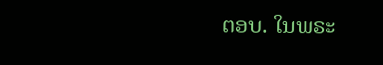ຕອບ. ໃນພຣະ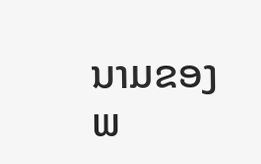ນາມຂອງພ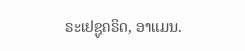ຣະເຢຊູຄຣິດ, ອາແມນ.